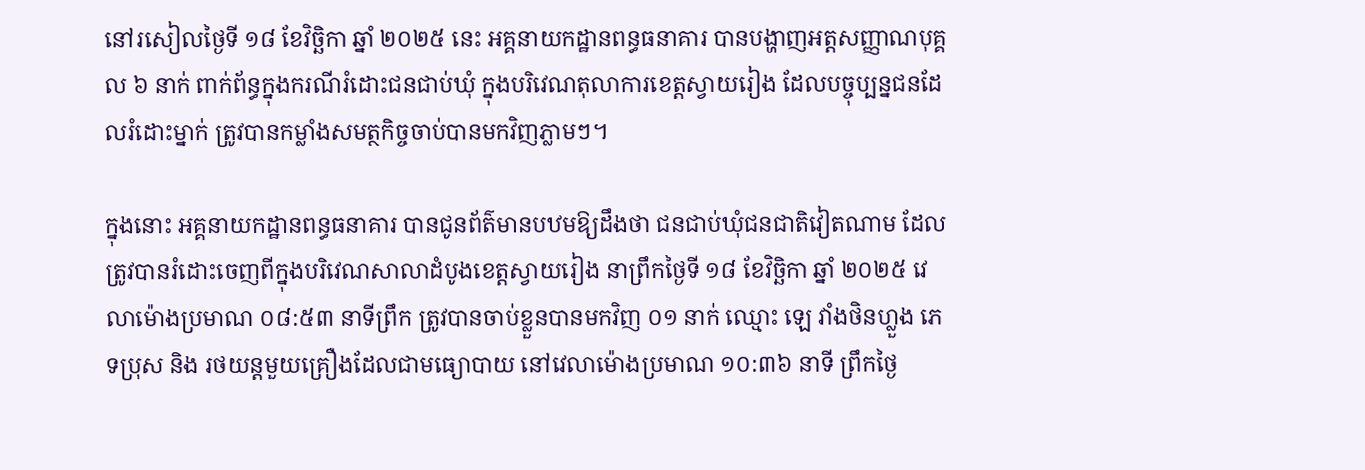នៅរសៀលថ្ងៃទី ១៨ ខែវិច្ឆិកា ឆ្នាំ ២០២៥ នេះ អគ្គនាយកដ្ឋានពន្ធធនាគារ បានបង្ហាញអត្តសញ្ញាណបុគ្គល ៦ នាក់ ពាក់ព័ន្ធក្នុងករណីរំដោះជនជាប់ឃុំ ក្នុងបរិវេណតុលាការខេត្តស្វាយរៀង ដែលបច្ចុប្បន្នជនដែលរំដោះម្នាក់ ត្រូវបានកម្លាំងសមត្ថកិច្ចចាប់បានមកវិញភ្លាមៗ។

ក្នុងនោះ អគ្គនាយកដ្ឋានពន្ធធនាគារ បានជូនព័ត៌មានបឋមឱ្យដឹងថា ជនជាប់ឃុំជនជាតិវៀតណាម ដែលត្រូវបានរំដោះចេញពីក្នុងបរិវេណសាលាដំបូងខេត្តស្វាយរៀង នាព្រឹកថ្ងៃទី ១៨ ខែវិច្ឆិកា ឆ្នាំ ២០២៥ វេលាម៉ោងប្រមាណ ០៨:៥៣ នាទីព្រឹក ត្រូវបានចាប់ខ្លួនបានមកវិញ ០១ នាក់ ឈ្មោះ ឡេ វាំងថិនហ្លួង ភេទប្រុស និង រថយន្តមួយគ្រឿងដែលជាមធ្យោបាយ នៅវេលាម៉ោងប្រមាណ ១០:៣៦ នាទី ព្រឹកថ្ងៃ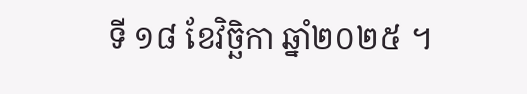ទី ១៨ ខែវិច្ឆិកា ឆ្នាំ២០២៥ ។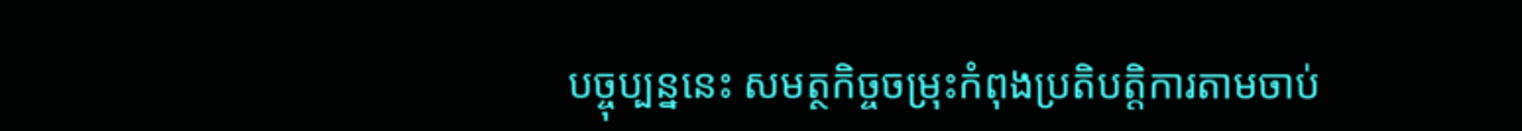បច្ចុប្បន្ននេះ សមត្ថកិច្ចចម្រុះកំពុងប្រតិបត្តិការតាមចាប់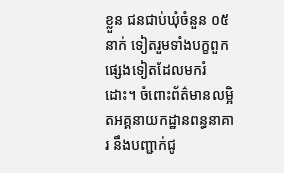ខ្លួន ជនជាប់ឃុំចំនួន ០៥ នាក់ ទៀតរួមទាំងបក្ខពួកផ្សេងទៀតដែលមករំដោះ។ ចំពោះព័ត៌មានលម្អិតអគ្គនាយកដ្ឋានពន្ធនាគារ នឹងបញ្ជាក់ជូ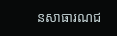នសាធារណជ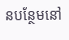នបន្ថែមនៅ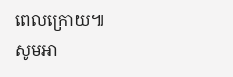ពេលក្រោយ៕
សូមអា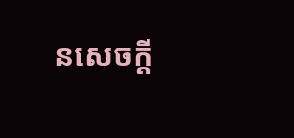នសេចក្ដី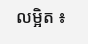លម្អិត ៖